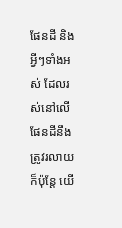ផែនដី និងអ្វីៗទាំងអស់ ដែលរស់នៅលើផែនដីនឹងត្រូវរលាយ ក៏ប៉ុន្តែ យើ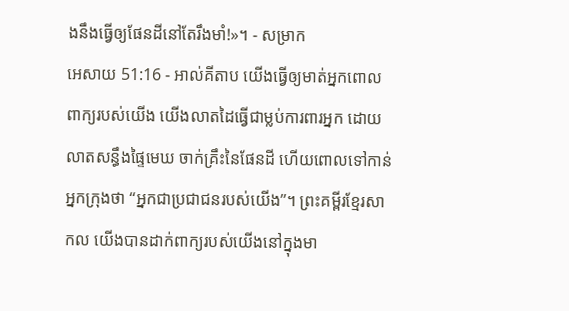ងនឹងធ្វើឲ្យផែនដីនៅតែរឹងមាំ!»។ - សម្រាក
អេសាយ 51:16 - អាល់គីតាប យើងធ្វើឲ្យមាត់អ្នកពោលពាក្យរបស់យើង យើងលាតដៃធ្វើជាម្លប់ការពារអ្នក ដោយលាតសន្ធឹងផ្ទៃមេឃ ចាក់គ្រឹះនៃផែនដី ហើយពោលទៅកាន់អ្នកក្រុងថា “អ្នកជាប្រជាជនរបស់យើង”។ ព្រះគម្ពីរខ្មែរសាកល យើងបានដាក់ពាក្យរបស់យើងនៅក្នុងមា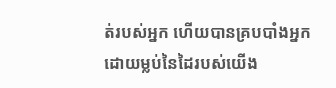ត់របស់អ្នក ហើយបានគ្របបាំងអ្នកដោយម្លប់នៃដៃរបស់យើង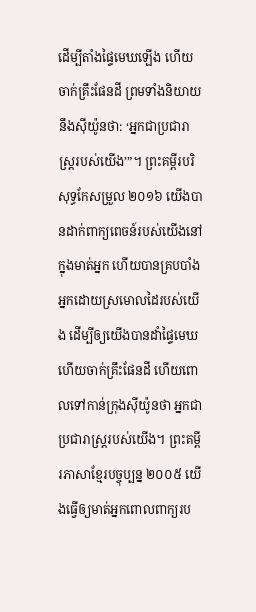ដើម្បីតាំងផ្ទៃមេឃឡើង ហើយចាក់គ្រឹះផែនដី ព្រមទាំងនិយាយនឹងស៊ីយ៉ូនថា: ‘អ្នកជាប្រជារាស្ត្ររបស់យើង’”។ ព្រះគម្ពីរបរិសុទ្ធកែសម្រួល ២០១៦ យើងបានដាក់ពាក្យពេចន៍របស់យើងនៅក្នុងមាត់អ្នក ហើយបានគ្របបាំងអ្នកដោយស្រមោលដៃរបស់យើង ដើម្បីឲ្យយើងបានដាំផ្ទៃមេឃ ហើយចាក់គ្រឹះផែនដី ហើយពោលទៅកាន់ក្រុងស៊ីយ៉ូនថា អ្នកជាប្រជារាស្ត្ររបស់យើង។ ព្រះគម្ពីរភាសាខ្មែរបច្ចុប្បន្ន ២០០៥ យើងធ្វើឲ្យមាត់អ្នកពោលពាក្យរប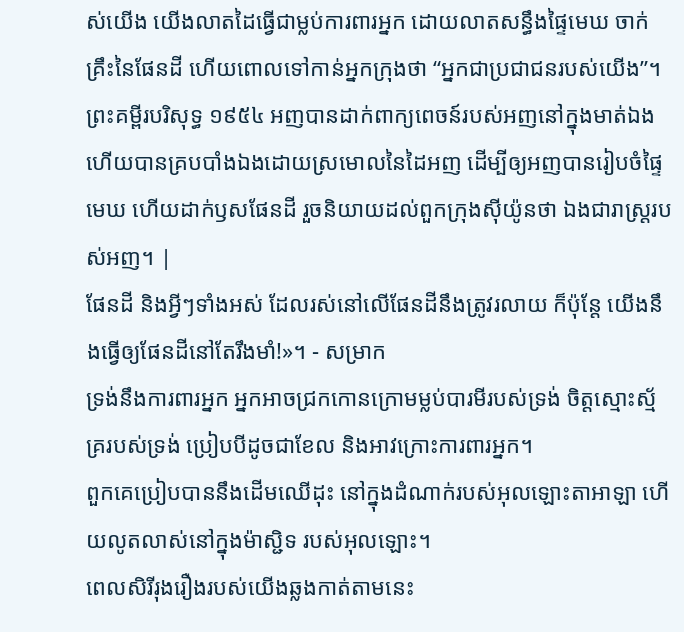ស់យើង យើងលាតដៃធ្វើជាម្លប់ការពារអ្នក ដោយលាតសន្ធឹងផ្ទៃមេឃ ចាក់គ្រឹះនៃផែនដី ហើយពោលទៅកាន់អ្នកក្រុងថា “អ្នកជាប្រជាជនរបស់យើង”។ ព្រះគម្ពីរបរិសុទ្ធ ១៩៥៤ អញបានដាក់ពាក្យពេចន៍របស់អញនៅក្នុងមាត់ឯង ហើយបានគ្របបាំងឯងដោយស្រមោលនៃដៃអញ ដើម្បីឲ្យអញបានរៀបចំផ្ទៃមេឃ ហើយដាក់ឫសផែនដី រួចនិយាយដល់ពួកក្រុងស៊ីយ៉ូនថា ឯងជារាស្ត្ររបស់អញ។ |
ផែនដី និងអ្វីៗទាំងអស់ ដែលរស់នៅលើផែនដីនឹងត្រូវរលាយ ក៏ប៉ុន្តែ យើងនឹងធ្វើឲ្យផែនដីនៅតែរឹងមាំ!»។ - សម្រាក
ទ្រង់នឹងការពារអ្នក អ្នកអាចជ្រកកោនក្រោមម្លប់បារមីរបស់ទ្រង់ ចិត្តស្មោះស្ម័គ្ររបស់ទ្រង់ ប្រៀបបីដូចជាខែល និងអាវក្រោះការពារអ្នក។
ពួកគេប្រៀបបាននឹងដើមឈើដុះ នៅក្នុងដំណាក់របស់អុលឡោះតាអាឡា ហើយលូតលាស់នៅក្នុងម៉ាស្ជិទ របស់អុលឡោះ។
ពេលសិរីរុងរឿងរបស់យើងឆ្លងកាត់តាមនេះ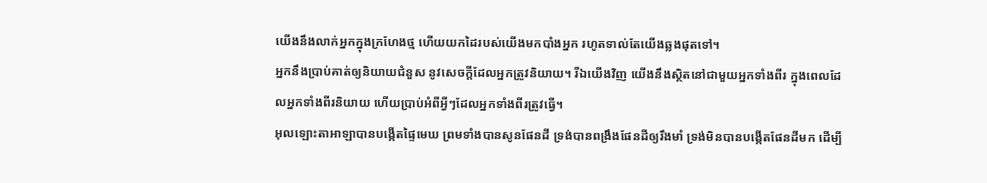យើងនឹងលាក់អ្នកក្នុងក្រហែងថ្ម ហើយយកដៃរបស់យើងមកបាំងអ្នក រហូតទាល់តែយើងឆ្លងផុតទៅ។
អ្នកនឹងប្រាប់គាត់ឲ្យនិយាយជំនួស នូវសេចក្តីដែលអ្នកត្រូវនិយាយ។ រីឯយើងវិញ យើងនឹងស្ថិតនៅជាមួយអ្នកទាំងពីរ ក្នុងពេលដែលអ្នកទាំងពីរនិយាយ ហើយប្រាប់អំពីអ្វីៗដែលអ្នកទាំងពីរត្រូវធ្វើ។
អុលឡោះតាអាឡាបានបង្កើតផ្ទៃមេឃ ព្រមទាំងបានសូនផែនដី ទ្រង់បានពង្រឹងផែនដីឲ្យរឹងមាំ ទ្រង់មិនបានបង្កើតផែនដីមក ដើម្បី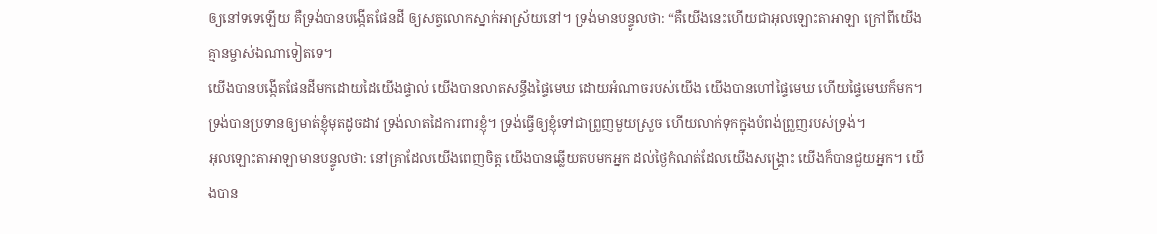ឲ្យនៅទទេឡើយ គឺទ្រង់បានបង្កើតផែនដី ឲ្យសត្វលោកស្នាក់អាស្រ័យនៅ។ ទ្រង់មានបន្ទូលថា: “គឺយើងនេះហើយជាអុលឡោះតាអាឡា ក្រៅពីយើង គ្មានម្ចាស់ឯណាទៀតទេ។
យើងបានបង្កើតផែនដីមកដោយដៃយើងផ្ទាល់ យើងបានលាតសន្ធឹងផ្ទៃមេឃ ដោយអំណាចរបស់យើង យើងបានហៅផ្ទៃមេឃ ហើយផ្ទៃមេឃក៏មក។
ទ្រង់បានប្រទានឲ្យមាត់ខ្ញុំមុតដូចដាវ ទ្រង់លាតដៃការពារខ្ញុំ។ ទ្រង់ធ្វើឲ្យខ្ញុំទៅជាព្រួញមួយស្រួច ហើយលាក់ទុកក្នុងបំពង់ព្រួញរបស់ទ្រង់។
អុលឡោះតាអាឡាមានបន្ទូលថា: នៅគ្រាដែលយើងពេញចិត្ត យើងបានឆ្លើយតបមកអ្នក ដល់ថ្ងៃកំណត់ដែលយើងសង្គ្រោះ យើងក៏បានជួយអ្នក។ យើងបាន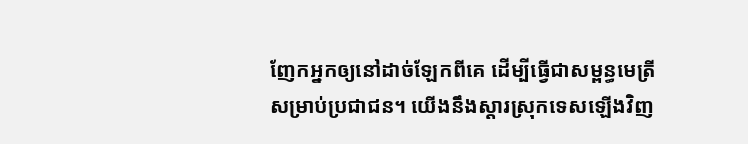ញែកអ្នកឲ្យនៅដាច់ឡែកពីគេ ដើម្បីធ្វើជាសម្ពន្ធមេត្រីសម្រាប់ប្រជាជន។ យើងនឹងស្ដារស្រុកទេសឡើងវិញ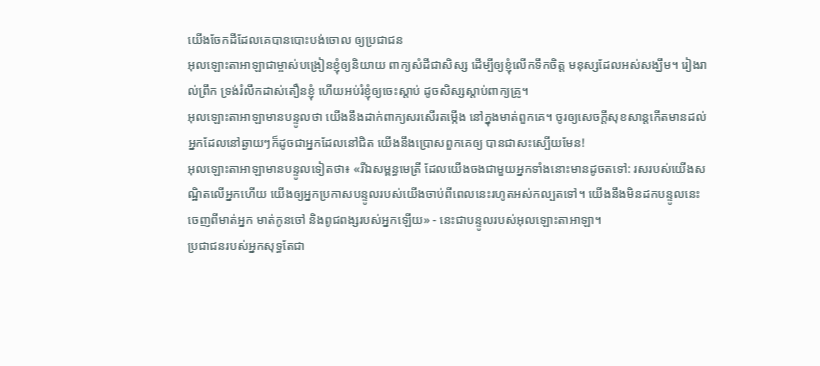យើងចែកដីដែលគេបានបោះបង់ចោល ឲ្យប្រជាជន
អុលឡោះតាអាឡាជាម្ចាស់បង្រៀនខ្ញុំឲ្យនិយាយ ពាក្យសំដីជាសិស្ស ដើម្បីឲ្យខ្ញុំលើកទឹកចិត្ត មនុស្សដែលអស់សង្ឃឹម។ រៀងរាល់ព្រឹក ទ្រង់រំលឹកដាស់តឿនខ្ញុំ ហើយអប់រំខ្ញុំឲ្យចេះស្ដាប់ ដូចសិស្សស្ដាប់ពាក្យគ្រូ។
អុលឡោះតាអាឡាមានបន្ទូលថា យើងនឹងដាក់ពាក្យសរសើរតម្កើង នៅក្នុងមាត់ពួកគេ។ ចូរឲ្យសេចក្ដីសុខសាន្តកើតមានដល់ អ្នកដែលនៅឆ្ងាយៗក៏ដូចជាអ្នកដែលនៅជិត យើងនឹងប្រោសពួកគេឲ្យ បានជាសះស្បើយមែន!
អុលឡោះតាអាឡាមានបន្ទូលទៀតថា៖ «រីឯសម្ពន្ធមេត្រី ដែលយើងចងជាមួយអ្នកទាំងនោះមានដូចតទៅ: រសរបស់យើងសណ្ឋិតលើអ្នកហើយ យើងឲ្យអ្នកប្រកាសបន្ទូលរបស់យើងចាប់ពីពេលនេះរហូតអស់កល្បតទៅ។ យើងនឹងមិនដកបន្ទូលនេះចេញពីមាត់អ្នក មាត់កូនចៅ និងពូជពង្សរបស់អ្នកឡើយ» - នេះជាបន្ទូលរបស់អុលឡោះតាអាឡា។
ប្រជាជនរបស់អ្នកសុទ្ធតែជា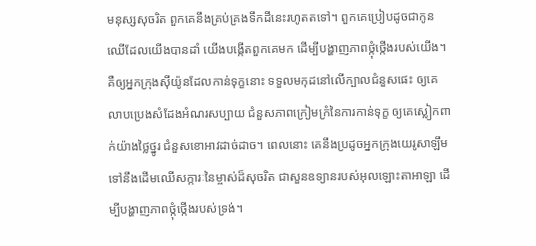មនុស្សសុចរិត ពួកគេនឹងគ្រប់គ្រងទឹកដីនេះរហូតតទៅ។ ពួកគេប្រៀបដូចជាកូនឈើដែលយើងបានដាំ យើងបង្កើតពួកគេមក ដើម្បីបង្ហាញភាពថ្កុំថ្កើងរបស់យើង។
គឺឲ្យអ្នកក្រុងស៊ីយ៉ូនដែលកាន់ទុក្ខនោះ ទទួលមកុដនៅលើក្បាលជំនួសផេះ ឲ្យគេលាបប្រេងសំដែងអំណរសប្បាយ ជំនួសភាពក្រៀមក្រំនៃការកាន់ទុក្ខ ឲ្យគេស្លៀកពាក់យ៉ាងថ្លៃថ្នូរ ជំនួសខោអាវដាច់ដាច។ ពេលនោះ គេនឹងប្រដូចអ្នកក្រុងយេរូសាឡឹម ទៅនឹងដើមឈើសក្ការៈនៃម្ចាស់ដ៏សុចរិត ជាសួនឧទ្យានរបស់អុលឡោះតាអាឡា ដើម្បីបង្ហាញភាពថ្កុំថ្កើងរបស់ទ្រង់។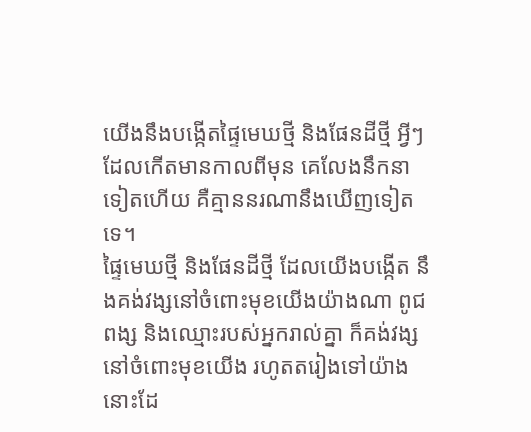យើងនឹងបង្កើតផ្ទៃមេឃថ្មី និងផែនដីថ្មី អ្វីៗដែលកើតមានកាលពីមុន គេលែងនឹកនាទៀតហើយ គឺគ្មាននរណានឹងឃើញទៀតទេ។
ផ្ទៃមេឃថ្មី និងផែនដីថ្មី ដែលយើងបង្កើត នឹងគង់វង្សនៅចំពោះមុខយើងយ៉ាងណា ពូជពង្ស និងឈ្មោះរបស់អ្នករាល់គ្នា ក៏គង់វង្សនៅចំពោះមុខយើង រហូតតរៀងទៅយ៉ាងនោះដែ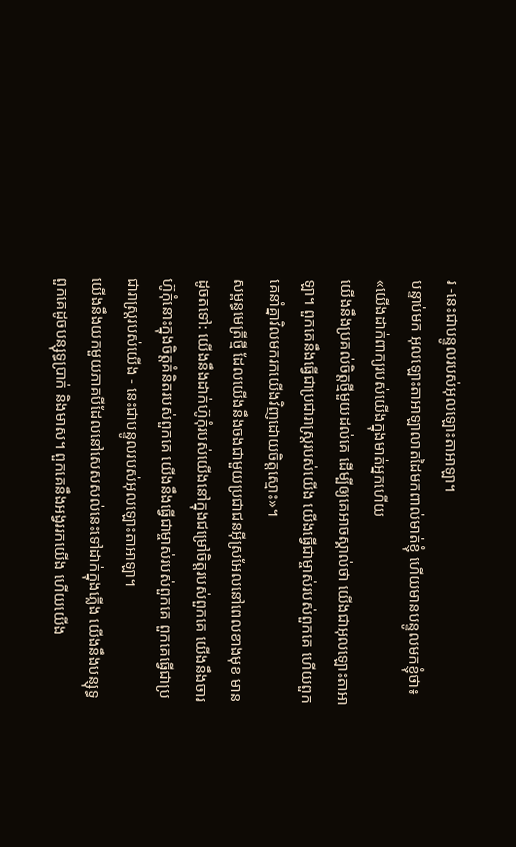រ -នេះជាបន្ទូលរបស់អុលឡោះតាអាឡា។
បន្ទាប់មក អុលឡោះតាអាឡាលាតដៃមកពាល់មាត់ខ្ញុំ ហើយមានបន្ទូលមកខ្ញុំថា៖ «យើងដាក់ពាក្យរបស់យើងក្នុងមាត់អ្នកហើយ
យើងនឹងប្រគល់ចិត្តថ្មីមួយដល់គេ ដើម្បីឲ្យគេអាចស្គាល់ថា យើងជាអុលឡោះតាអាឡា។ ពួកគេនឹងធ្វើជាប្រជារាស្ត្ររបស់យើង យើងធ្វើជាម្ចាស់របស់ពួកគេ ហើយពួកគេនាំគ្នាវិលមករកយើងវិញដោយចិត្តស្មោះ»។
សម្ពន្ធមេត្រីថ្មី ដែលយើងនឹងចងជាមួយប្រជាជនអ៊ីស្រអែលនៅពេលខាងមុខ មានដូចតទៅ: យើងនឹងដាក់ហ៊ូកុំរបស់យើងនៅក្នុងជម្រៅចិត្តរបស់ពួកគេ យើងនឹងចារហ៊ូកុំនោះក្នុងចិត្តគំនិតរបស់ពួកគេ យើងនឹងធ្វើជាម្ចាស់របស់ពួកគេ ពួកគេធ្វើជាប្រជារាស្ត្ររបស់យើង - នេះជាបន្ទូលរបស់អុលឡោះតាអាឡា។
យើងនឹងយកមួយភាគបីដែលនៅសេសសល់នេះទៅដាក់ក្នុងភ្លើង យើងនឹងបន្សុទ្ធពួកគេដូចបន្សុទ្ធប្រាក់ និងមាស។ ពួកគេនឹងអង្វររកយើង ហើយយើង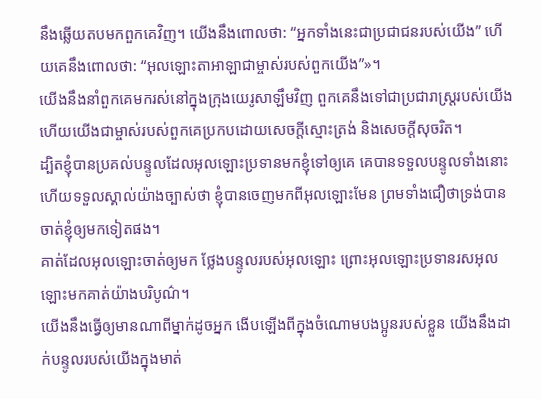នឹងឆ្លើយតបមកពួកគេវិញ។ យើងនឹងពោលថា: “អ្នកទាំងនេះជាប្រជាជនរបស់យើង” ហើយគេនឹងពោលថា: “អុលឡោះតាអាឡាជាម្ចាស់របស់ពួកយើង”»។
យើងនឹងនាំពួកគេមករស់នៅក្នុងក្រុងយេរូសាឡឹមវិញ ពួកគេនឹងទៅជាប្រជារាស្ត្ររបស់យើង ហើយយើងជាម្ចាស់របស់ពួកគេប្រកបដោយសេចក្ដីស្មោះត្រង់ និងសេចក្ដីសុចរិត។
ដ្បិតខ្ញុំបានប្រគល់បន្ទូលដែលអុលឡោះប្រទានមកខ្ញុំទៅឲ្យគេ គេបានទទួលបន្ទូលទាំងនោះ ហើយទទួលស្គាល់យ៉ាងច្បាស់ថា ខ្ញុំបានចេញមកពីអុលឡោះមែន ព្រមទាំងជឿថាទ្រង់បានចាត់ខ្ញុំឲ្យមកទៀតផង។
គាត់ដែលអុលឡោះចាត់ឲ្យមក ថ្លែងបន្ទូលរបស់អុលឡោះ ព្រោះអុលឡោះប្រទានរសអុលឡោះមកគាត់យ៉ាងបរិបូណ៌។
យើងនឹងធ្វើឲ្យមានណាពីម្នាក់ដូចអ្នក ងើបឡើងពីក្នុងចំណោមបងប្អូនរបស់ខ្លួន យើងនឹងដាក់បន្ទូលរបស់យើងក្នុងមាត់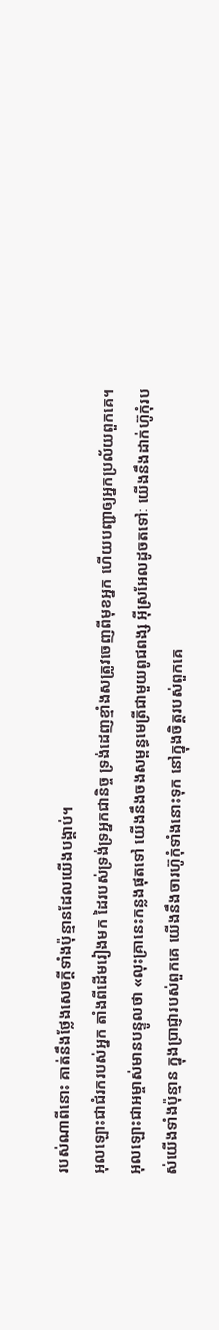របស់ណាពីនោះ គាត់នឹងថ្លែងសេចក្តីទាំងប៉ុន្មានដែលយើងបង្គាប់។
អុលឡោះជាជំរករបស់អ្នក តាំងពីដើមរៀងមក ដៃរបស់ទ្រង់ទ្រអ្នកជានិច្ច ទ្រង់ដេញខ្មាំងសត្រូវចេញពីមុខអ្នក ហើយបញ្ជាឲ្យអ្នកប្រល័យពួកគេ។
អុលឡោះជាអម្ចាស់មានបន្ទូលថា «លុះគ្រានេះកន្លងផុតទៅ យើងនឹងចងសម្ពន្ធមេត្រីជាមួយពូជពង្ស អ៊ីស្រអែលដូចតទៅៈ យើងនឹងដាក់ហ៊ូកុំរបស់យើងទាំងប៉ុន្មាន ក្នុងប្រាជ្ញារបស់ពួកគេ យើងនឹងចារហ៊ូកុំទាំងនោះទុក នៅក្នុងចិត្ដរបស់ពួកគេ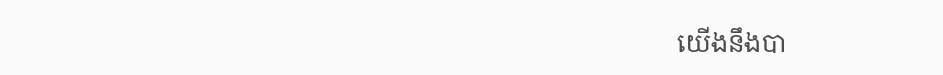យើងនឹងបា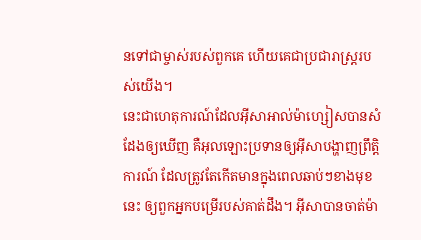នទៅជាម្ចាស់របស់ពួកគេ ហើយគេជាប្រជារាស្ដ្ររបស់យើង។
នេះជាហេតុការណ៍ដែលអ៊ីសាអាល់ម៉ាហ្សៀសបានសំដែងឲ្យឃើញ គឺអុលឡោះប្រទានឲ្យអ៊ីសាបង្ហាញព្រឹត្ដិការណ៍ ដែលត្រូវតែកើតមានក្នុងពេលឆាប់ៗខាងមុខនេះ ឲ្យពួកអ្នកបម្រើរបស់គាត់ដឹង។ អ៊ីសាបានចាត់ម៉ា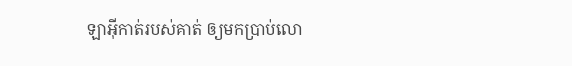ឡាអ៊ីកាត់របស់គាត់ ឲ្យមកប្រាប់លោ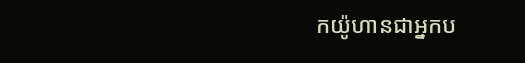កយ៉ូហានជាអ្នកប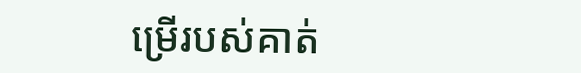ម្រើរបស់គាត់